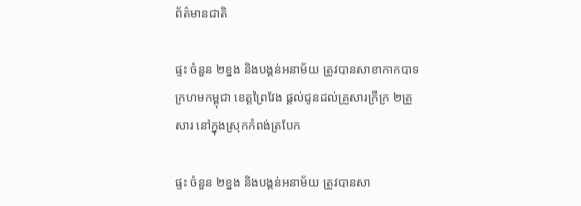ព័ត៌មានជាតិ

ផ្ទះ ចំនួន ២ខ្នង និងបង្គន់អនាម័យ ត្រូវបានសាខាកាកបាទក្រហមកម្ពុជា ខេត្តព្រៃវែង ផ្តល់ជូនដល់គ្រួសារក្រីក្រ ២គ្រួសារ នៅក្នុងស្រុកកំពង់ត្របែក

ផ្ទះ ចំនួន ២ខ្នង និងបង្គន់អនាម័យ ត្រូវបានសា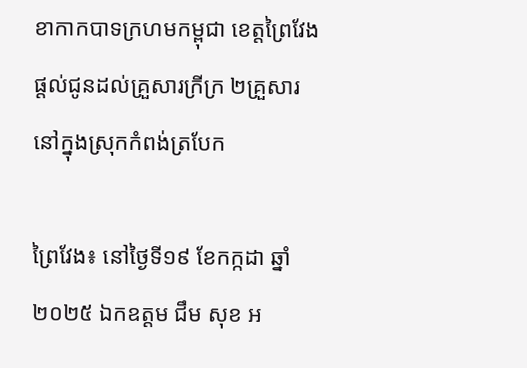ខាកាកបាទក្រហមកម្ពុជា ខេត្តព្រៃវែង ផ្តល់ជូនដល់គ្រួសារក្រីក្រ ២គ្រួសារ នៅក្នុងស្រុកកំពង់ត្របែក

ព្រៃវែង៖ នៅថ្ងៃទី១៩ ខែកក្កដា ឆ្នាំ២០២៥ ឯកឧត្តម ជឹម សុខ អ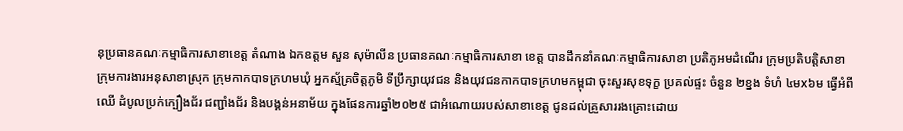នុប្រធានគណៈកម្មាធិការសាខាខេត្ត តំណាង ឯកឧត្តម សួន សុម៉ាលីន ប្រធានគណៈកម្មាធិការសាខា ខេត្ត បានដឹកនាំគណៈកម្មាធិការសាខា ប្រតិភូអមដំណើរ ក្រុមប្រតិបត្តិសាខា ក្រុមការងារអនុសាខាស្រុក ក្រុមកាកបាទក្រហមឃុំ អ្នកស្ម័គ្រចិត្តភូមិ ទីប្រឹក្សាយុវជន និងយុវជនកាកបាទក្រហមកម្ពុជា ចុះសួរសុខទុក្ខ ប្រគល់ផ្ទះ ចំនួន ២ខ្នង ទំហំ ៤មx៦ម ធ្វើអំពីឈើ ដំបូលប្រក់ក្បឿងជ័រ ជញ្ជាំងជ័រ និងបង្គន់អនាម័យ ក្នុងផែនការឆ្នាំ២០២៥ ជាអំណោយរបស់សាខាខេត្ត ជូនដល់គ្រួសាររងគ្រោះដោយ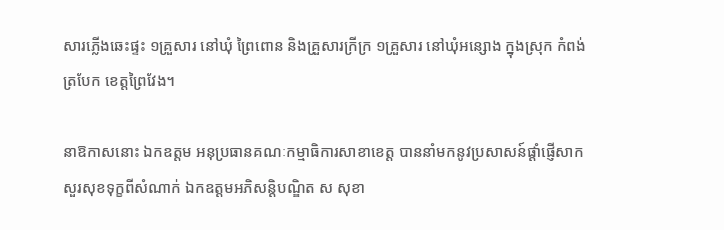សារភ្លើងឆេះផ្ទះ ១គ្រួសារ នៅឃុំ ព្រៃពោន និងគ្រួសារក្រីក្រ ១គ្រួសារ នៅឃុំអន្សោង ក្នុងស្រុក កំពង់ត្របែក ខេត្តព្រៃវែង។

នាឱកាសនោះ ឯកឧត្តម អនុប្រធានគណៈកម្មាធិការសាខាខេត្ត បាននាំមកនូវប្រសាសន៍ផ្តាំផ្ញើសាកសួរសុខទុក្ខពីសំណាក់ ឯកឧត្តមអភិសន្តិបណ្ឌិត ស សុខា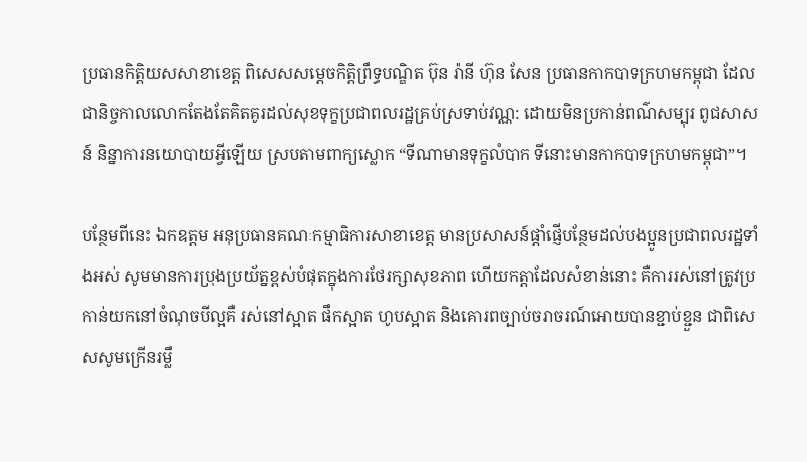ប្រធានកិត្តិយសសាខាខេត្ត ពិសេសសម្ដេចកិត្តិព្រឹទ្ធបណ្ឌិត ប៊ុន រ៉ានី ហ៊ុន សែន ប្រធានកាកបាទក្រហមកម្ពុជា ដែលជានិច្ចកាលលោកតែងតែគិតគូរដល់សុខទុក្ខប្រជាពលរដ្ឋគ្រប់ស្រទាប់វណ្ណ: ដោយមិនប្រកាន់ពណ៌សម្បុរ ពូជសាសន៍ និន្នាការនយោបាយអ្វីឡើយ ស្របតាមពាក្យស្លោក “ទីណាមានទុក្ខលំបាក ទីនោះមានកាកបាទក្រហមកម្ពុជា”។

បន្ថែមពីនេះ ឯកឧត្តម អនុប្រធានគណៈកម្មាធិការសាខាខេត្ត មានប្រសាសន៍ផ្តាំផ្ញើបន្ថែមដល់បងប្អូនប្រជាពលរដ្ឋទាំងអស់ សូមមានការប្រុងប្រយ័ត្នខ្ពស់បំផុតក្នុងការថែរក្សាសុខភាព ហើយកត្តាដែលសំខាន់នោះ គឺការរស់នៅត្រូវប្រកាន់យកនៅចំណុចបីល្អគឺ រស់នៅស្អាត ផឹកស្អាត ហូបស្អាត និងគោរពច្បាប់ចរាចរណ៍អោយបានខ្ជាប់ខ្ជួន ជាពិសេសសូមក្រើនរម្លឹ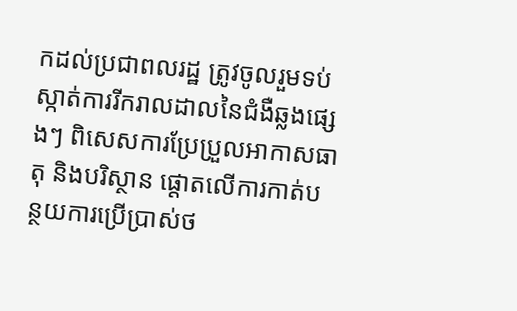កដល់ប្រជាពលរដ្ឋ ត្រូវចូលរួមទប់ស្កាត់ការរីករាលដាលនៃជំងឺឆ្លងផ្សេងៗ ពិសេសការប្រែប្រួលអាកាសធាតុ និងបរិស្ថាន ផ្តោតលើការកាត់បន្ថយការប្រើប្រាស់ថ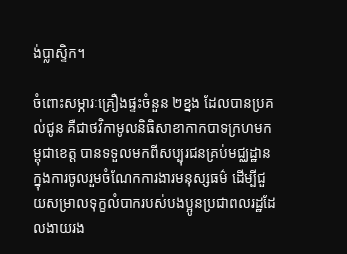ង់ប្លាស្ទិក។

ចំពោះសម្ភារៈគ្រឿងផ្ទះចំនួន ២ខ្នង ដែលបានប្រគល់ជូន គឺជាថវិកាមូលនិធិសាខាកាកបាទក្រហមកម្ពុជាខេត្ត បានទទួលមកពីសប្បុរជនគ្រប់មជ្ឈដ្ឋានក្នុងការចូលរួមចំណែកការងារមនុស្សធម៌ ដើម្បីជួយសម្រាលទុក្ខលំបាករបស់បងប្អូនប្រជាពលរដ្ឋដែលងាយរង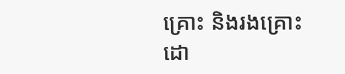គ្រោះ និងរងគ្រោះដោ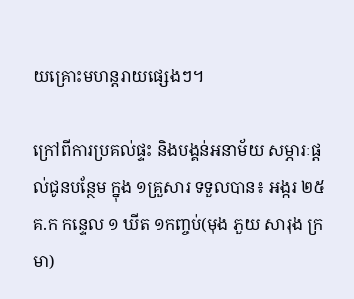យគ្រោះមហន្តរាយផ្សេងៗ។

ក្រៅពីការប្រគល់ផ្ទះ និងបង្គន់អនាម័យ សម្ភារៈផ្តល់ជូនបន្ថែម ក្នុង ១គ្រួសារ ទទួលបាន៖ អង្ករ ២៥គ.ក កន្ទេល ១ ឃីត ១កញ្ចប់(មុង ភួយ សារុង ក្រមា)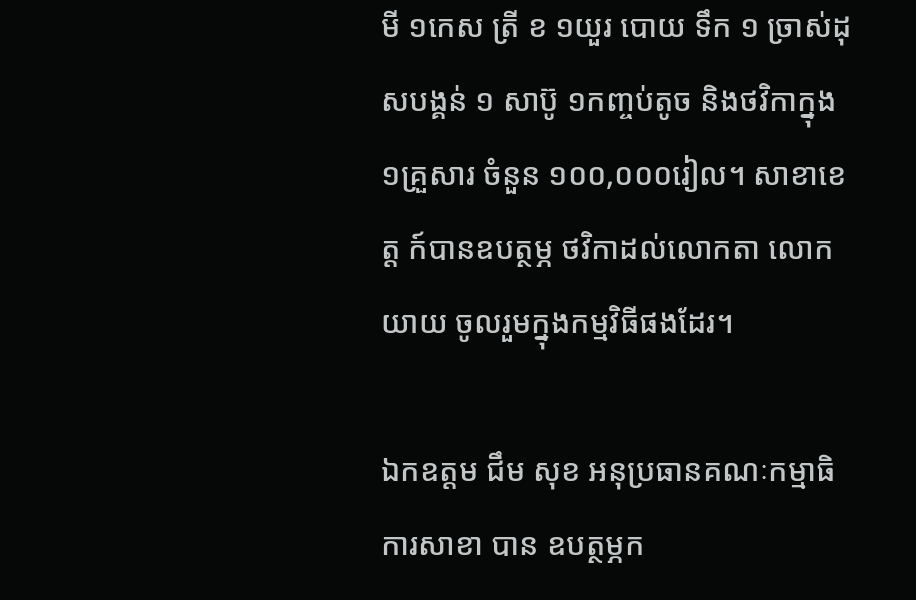មី ១កេស ត្រី ខ ១យួរ បោយ ទឹក ១ ច្រាស់ដុសបង្គន់ ១ សាប៊ូ ១កញ្ចប់តូច និងថវិកាក្នុង ១គ្រួសារ ចំនួន ១០០,០០០រៀល។ សាខាខេត្ត ក៍បានឧបត្ថម្ភ ថវិកាដល់លោកតា លោកយាយ ចូលរួមក្នុងកម្មវិធីផងដែរ។

ឯកឧត្តម ជឹម សុខ អនុប្រធានគណៈកម្មាធិការសាខា បាន ឧបត្ថម្ភក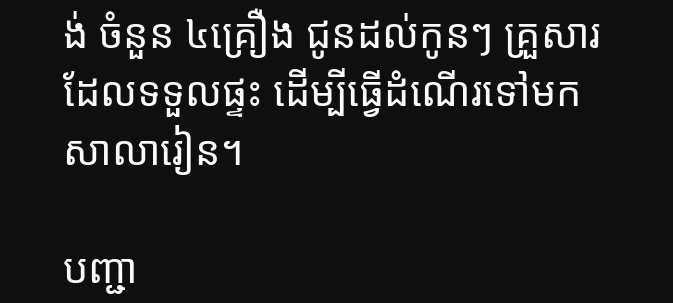ង់ ចំនួន ៤គ្រឿង ជូនដល់កូនៗ គ្រួសារដែលទទួលផ្ទះ ដើម្បីធ្វើដំណើរទៅមកសាលារៀន។

បញ្ជា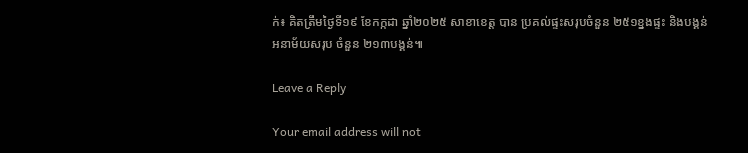ក់៖ គិតត្រឹមថ្ងៃទី១៩ ខែកក្កដា ឆ្នាំ២០២៥ សាខាខេត្ត បាន ប្រគល់ផ្ទះសរុបចំនួន ២៥១ខ្នងផ្ទះ និងបង្គន់អនាម័យសរុប ចំនួន ២១៣បង្គន់៕

Leave a Reply

Your email address will not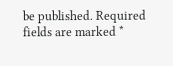be published. Required fields are marked *